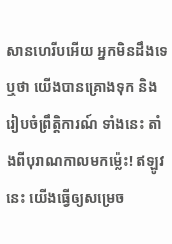សានហេរីបអើយ អ្នកមិនដឹងទេឬថា យើងបានគ្រោងទុក និងរៀបចំព្រឹត្តិការណ៍ ទាំងនេះ តាំងពីបុរាណកាលមកម៉្លេះ! ឥឡូវនេះ យើងធ្វើឲ្យសម្រេច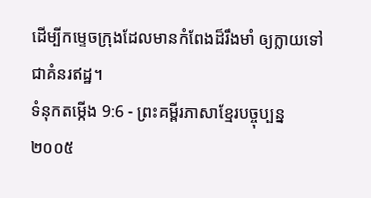ដើម្បីកម្ទេចក្រុងដែលមានកំពែងដ៏រឹងមាំ ឲ្យក្លាយទៅជាគំនរឥដ្ឋ។
ទំនុកតម្កើង 9:6 - ព្រះគម្ពីរភាសាខ្មែរបច្ចុប្បន្ន ២០០៥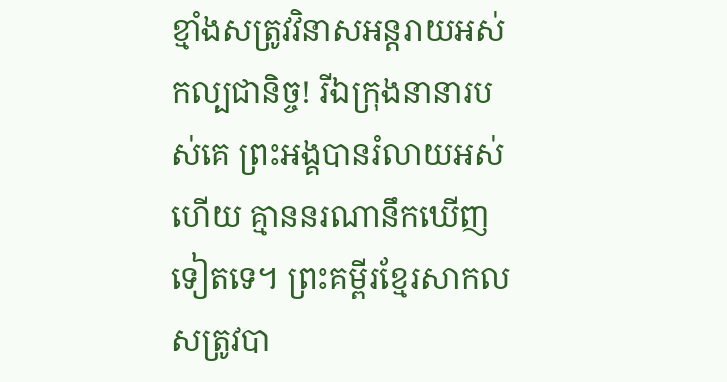ខ្មាំងសត្រូវវិនាសអន្តរាយអស់កល្បជានិច្ច! រីឯក្រុងនានារបស់គេ ព្រះអង្គបានរំលាយអស់ហើយ គ្មាននរណានឹកឃើញទៀតទេ។ ព្រះគម្ពីរខ្មែរសាកល សត្រូវបា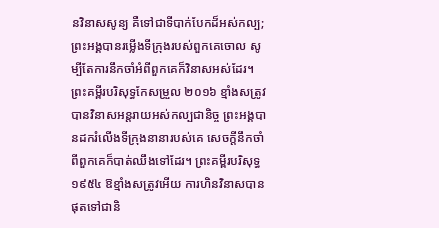នវិនាសសូន្យ គឺទៅជាទីបាក់បែកដ៏អស់កល្ប; ព្រះអង្គបានរម្លើងទីក្រុងរបស់ពួកគេចោល សូម្បីតែការនឹកចាំអំពីពួកគេក៏វិនាសអស់ដែរ។ ព្រះគម្ពីរបរិសុទ្ធកែសម្រួល ២០១៦ ខ្មាំងសត្រូវបានវិនាសអន្តរាយអស់កល្បជានិច្ច ព្រះអង្គបានដករំលើងទីក្រុងនានារបស់គេ សេចក្ដីនឹកចាំពីពួកគេក៏បាត់ឈឹងទៅដែរ។ ព្រះគម្ពីរបរិសុទ្ធ ១៩៥៤ ឱខ្មាំងសត្រូវអើយ ការហិនវិនាសបានផុតទៅជានិ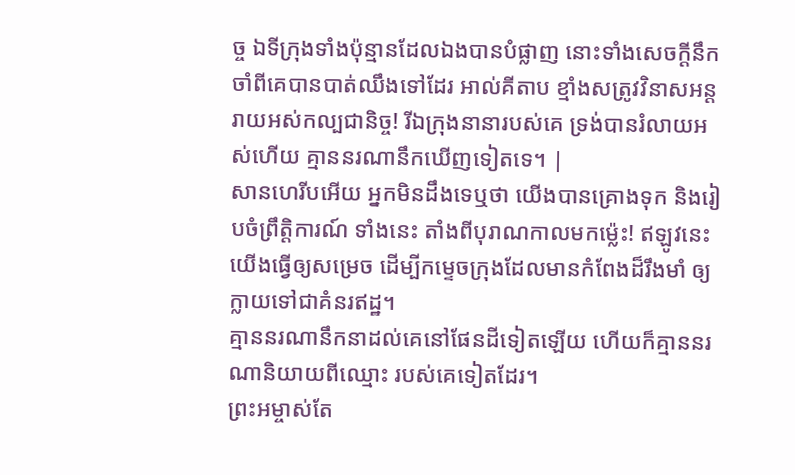ច្ច ឯទីក្រុងទាំងប៉ុន្មានដែលឯងបានបំផ្លាញ នោះទាំងសេចក្ដីនឹកចាំពីគេបានបាត់ឈឹងទៅដែរ អាល់គីតាប ខ្មាំងសត្រូវវិនាសអន្តរាយអស់កល្បជានិច្ច! រីឯក្រុងនានារបស់គេ ទ្រង់បានរំលាយអស់ហើយ គ្មាននរណានឹកឃើញទៀតទេ។ |
សានហេរីបអើយ អ្នកមិនដឹងទេឬថា យើងបានគ្រោងទុក និងរៀបចំព្រឹត្តិការណ៍ ទាំងនេះ តាំងពីបុរាណកាលមកម៉្លេះ! ឥឡូវនេះ យើងធ្វើឲ្យសម្រេច ដើម្បីកម្ទេចក្រុងដែលមានកំពែងដ៏រឹងមាំ ឲ្យក្លាយទៅជាគំនរឥដ្ឋ។
គ្មាននរណានឹកនាដល់គេនៅផែនដីទៀតឡើយ ហើយក៏គ្មាននរណានិយាយពីឈ្មោះ របស់គេទៀតដែរ។
ព្រះអម្ចាស់តែ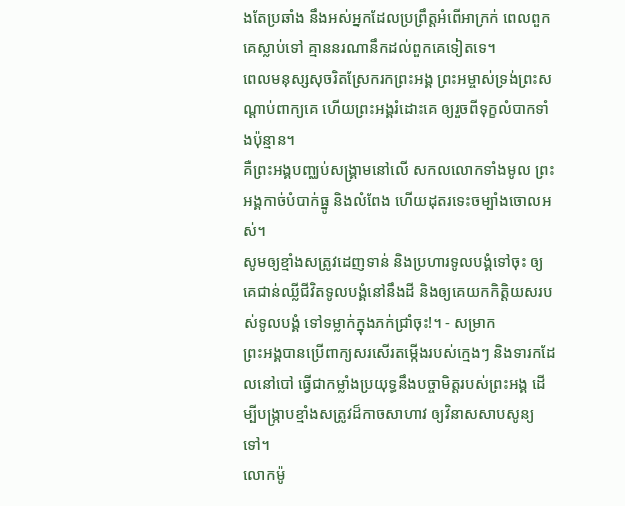ងតែប្រឆាំង នឹងអស់អ្នកដែលប្រព្រឹត្តអំពើអាក្រក់ ពេលពួកគេស្លាប់ទៅ គ្មាននរណានឹកដល់ពួកគេទៀតទេ។
ពេលមនុស្សសុចរិតស្រែករកព្រះអង្គ ព្រះអម្ចាស់ទ្រង់ព្រះសណ្ដាប់ពាក្យគេ ហើយព្រះអង្គរំដោះគេ ឲ្យរួចពីទុក្ខលំបាកទាំងប៉ុន្មាន។
គឺព្រះអង្គបញ្ឈប់សង្គ្រាមនៅលើ សកលលោកទាំងមូល ព្រះអង្គកាច់បំបាក់ធ្នូ និងលំពែង ហើយដុតរទេះចម្បាំងចោលអស់។
សូមឲ្យខ្មាំងសត្រូវដេញទាន់ និងប្រហារទូលបង្គំទៅចុះ ឲ្យគេជាន់ឈ្លីជីវិតទូលបង្គំនៅនឹងដី និងឲ្យគេយកកិត្តិយសរបស់ទូលបង្គំ ទៅទម្លាក់ក្នុងភក់ជ្រាំចុះ!។ - សម្រាក
ព្រះអង្គបានប្រើពាក្យសរសើរតម្កើងរបស់ក្មេងៗ និងទារកដែលនៅបៅ ធ្វើជាកម្លាំងប្រយុទ្ធនឹងបច្ចាមិត្តរបស់ព្រះអង្គ ដើម្បីបង្ក្រាបខ្មាំងសត្រូវដ៏កាចសាហាវ ឲ្យវិនាសសាបសូន្យទៅ។
លោកម៉ូ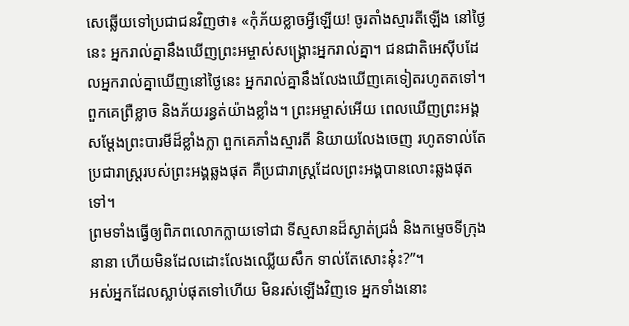សេឆ្លើយទៅប្រជាជនវិញថា៖ «កុំភ័យខ្លាចអ្វីឡើយ! ចូរតាំងស្មារតីឡើង នៅថ្ងៃនេះ អ្នករាល់គ្នានឹងឃើញព្រះអម្ចាស់សង្គ្រោះអ្នករាល់គ្នា។ ជនជាតិអេស៊ីបដែលអ្នករាល់គ្នាឃើញនៅថ្ងៃនេះ អ្នករាល់គ្នានឹងលែងឃើញគេទៀតរហូតតទៅ។
ពួកគេព្រឺខ្លាច និងភ័យរន្ធត់យ៉ាងខ្លាំង។ ព្រះអម្ចាស់អើយ ពេលឃើញព្រះអង្គសម្តែងព្រះបារមីដ៏ខ្លាំងក្លា ពួកគេភាំងស្មារតី និយាយលែងចេញ រហូតទាល់តែប្រជារាស្ត្ររបស់ព្រះអង្គឆ្លងផុត គឺប្រជារាស្ត្រដែលព្រះអង្គបានលោះឆ្លងផុតទៅ។
ព្រមទាំងធ្វើឲ្យពិភពលោកក្លាយទៅជា ទីស្មសានដ៏ស្ងាត់ជ្រងំ និងកម្ទេចទីក្រុងនានា ហើយមិនដែលដោះលែងឈ្លើយសឹក ទាល់តែសោះនុ៎ះ?”។
អស់អ្នកដែលស្លាប់ផុតទៅហើយ មិនរស់ឡើងវិញទេ អ្នកទាំងនោះ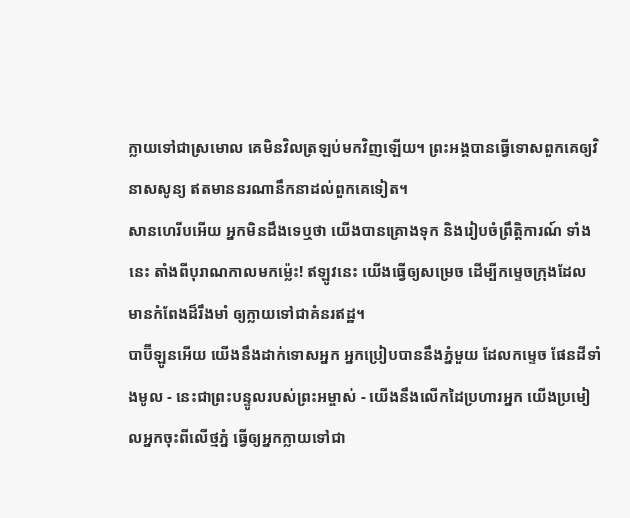ក្លាយទៅជាស្រមោល គេមិនវិលត្រឡប់មកវិញឡើយ។ ព្រះអង្គបានធ្វើទោសពួកគេឲ្យវិនាសសូន្យ ឥតមាននរណានឹកនាដល់ពួកគេទៀត។
សានហេរីបអើយ អ្នកមិនដឹងទេឬថា យើងបានគ្រោងទុក និងរៀបចំព្រឹត្តិការណ៍ ទាំងនេះ តាំងពីបុរាណកាលមកម៉្លេះ! ឥឡូវនេះ យើងធ្វើឲ្យសម្រេច ដើម្បីកម្ទេចក្រុងដែលមានកំពែងដ៏រឹងមាំ ឲ្យក្លាយទៅជាគំនរឥដ្ឋ។
បាប៊ីឡូនអើយ យើងនឹងដាក់ទោសអ្នក អ្នកប្រៀបបាននឹងភ្នំមួយ ដែលកម្ទេច ផែនដីទាំងមូល - នេះជាព្រះបន្ទូលរបស់ព្រះអម្ចាស់ - យើងនឹងលើកដៃប្រហារអ្នក យើងប្រមៀលអ្នកចុះពីលើថ្មភ្នំ ធ្វើឲ្យអ្នកក្លាយទៅជា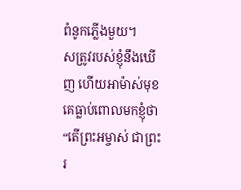ពំនូកភ្លើងមួយ។
សត្រូវរបស់ខ្ញុំនឹងឃើញ ហើយអាម៉ាស់មុខ គេធ្លាប់ពោលមកខ្ញុំថា “តើព្រះអម្ចាស់ ជាព្រះរ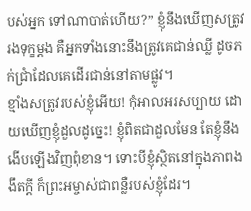បស់អ្នក ទៅណាបាត់ហើយ?” ខ្ញុំនឹងឃើញសត្រូវរងទុក្ខម្ដង គឺអ្នកទាំងនោះនឹងត្រូវគេជាន់ឈ្លី ដូចភក់ជ្រាំដែលគេដើរជាន់នៅតាមផ្លូវ។
ខ្មាំងសត្រូវរបស់ខ្ញុំអើយ! កុំអាលអរសប្បាយ ដោយឃើញខ្ញុំដួលដូច្នេះ! ខ្ញុំពិតជាដួលមែន តែខ្ញុំនឹងងើបឡើងវិញពុំខាន។ ទោះបីខ្ញុំស្ថិតនៅក្នុងភាពងងឹតក្ដី ក៏ព្រះអម្ចាស់ជាពន្លឺរបស់ខ្ញុំដែរ។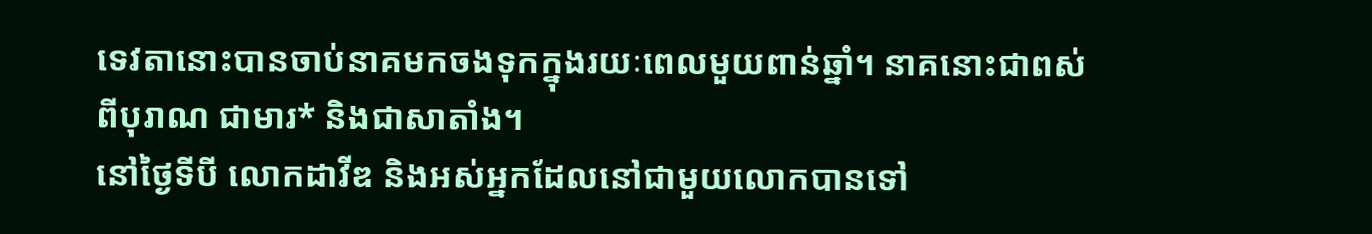ទេវតានោះបានចាប់នាគមកចងទុកក្នុងរយៈពេលមួយពាន់ឆ្នាំ។ នាគនោះជាពស់ពីបុរាណ ជាមារ* និងជាសាតាំង។
នៅថ្ងៃទីបី លោកដាវីឌ និងអស់អ្នកដែលនៅជាមួយលោកបានទៅ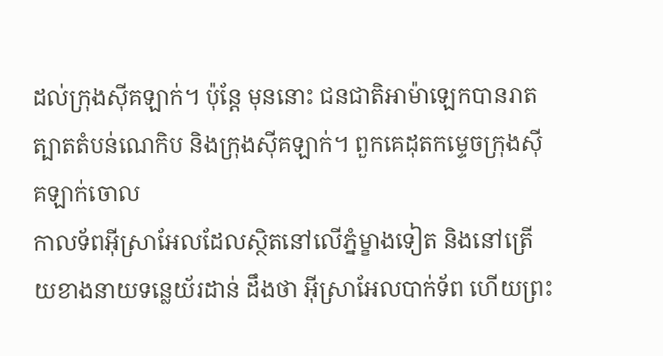ដល់ក្រុងស៊ីគឡាក់។ ប៉ុន្តែ មុននោះ ជនជាតិអាម៉ាឡេកបានរាតត្បាតតំបន់ណេកិប និងក្រុងស៊ីគឡាក់។ ពួកគេដុតកម្ទេចក្រុងស៊ីគឡាក់ចោល
កាលទ័ពអ៊ីស្រាអែលដែលស្ថិតនៅលើភ្នំម្ខាងទៀត និងនៅត្រើយខាងនាយទន្លេយ័រដាន់ ដឹងថា អ៊ីស្រាអែលបាក់ទ័ព ហើយព្រះ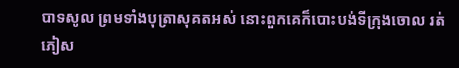បាទសូល ព្រមទាំងបុត្រាសុគតអស់ នោះពួកគេក៏បោះបង់ទីក្រុងចោល រត់ភៀស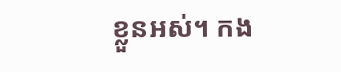ខ្លួនអស់។ កង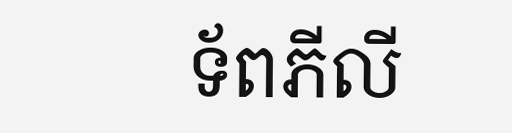ទ័ពភីលី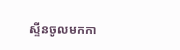ស្ទីនចូលមកកា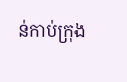ន់កាប់ក្រុង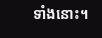ទាំងនោះ។